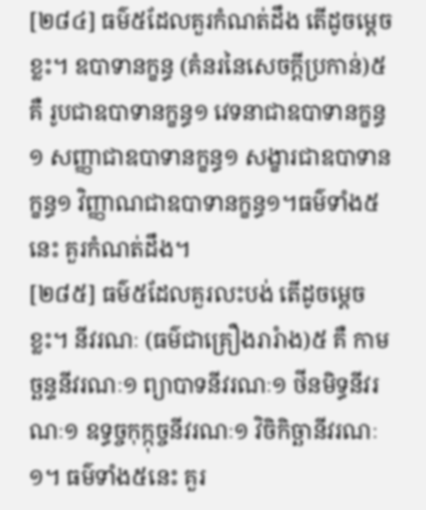[២៨៤] ធម៌៥ដែលគួរកំណត់ដឹង តើដូចម្តេចខ្លះ។ ឧបាទានក្ខន្ធ (គំនរនៃសេចក្តីប្រកាន់)៥ គឺ រូបជាឧបាទានក្ខន្ធ១ វេទនាជាឧបាទានក្ខន្ធ១ សញ្ញាជាឧបាទានក្ខន្ធ១ សង្ខារជាឧបាទានក្ខន្ធ១ វិញ្ញាណជាឧបាទានក្ខន្ធ១។ធម៌ទាំង៥នេះ គួរកំណត់ដឹង។
[២៨៥] ធម៌៥ដែលគួរលះបង់ តើដូចម្តេចខ្លះ។ នីវរណៈ (ធម៌ជាគ្រឿងរារំាង)៥ គឺ កាមច្ឆន្ទនីវរណៈ១ ព្យាបាទនីវរណៈ១ ថីនមិទ្ធនីវរណៈ១ ឧទ្ធច្ចកុក្កុច្ចនីវរណៈ១ វិចិកិច្ឆានីវរណៈ១។ ធម៌ទាំង៥នេះ គួរ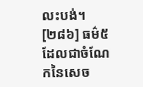លះបង់។
[២៨៦] ធម៌៥ដែលជាចំណែកនៃសេច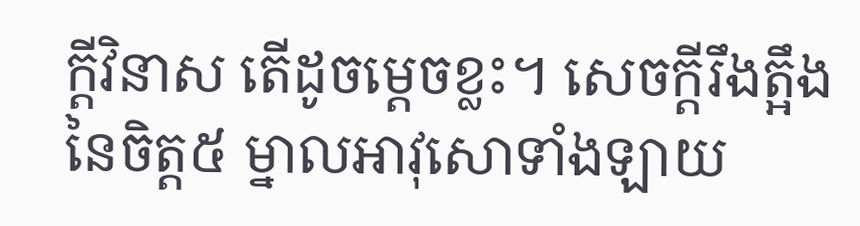ក្តីវិនាស តើដូចម្តេចខ្លះ។ សេចក្តីរឹងត្អឹងនៃចិត្ត៥ ម្នាលអាវុសោទាំងឡាយ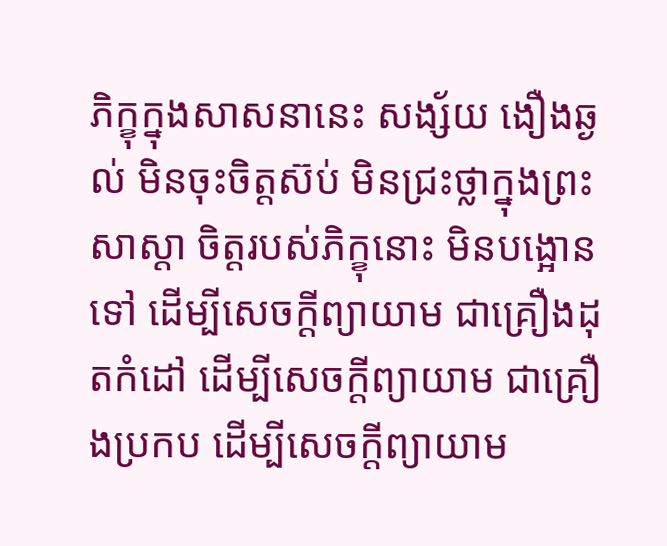ភិក្ខុក្នុងសាសនានេះ សង្ស័យ ងឿងឆ្ងល់ មិនចុះចិត្តស៊ប់ មិនជ្រះថ្លាក្នុងព្រះសាស្តា ចិត្តរបស់ភិក្ខុនោះ មិនបង្អោនទៅ ដើម្បីសេចក្តីព្យាយាម ជាគ្រឿងដុតកំដៅ ដើម្បីសេចក្តីព្យាយាម ជាគ្រឿងប្រកប ដើម្បីសេចក្តីព្យាយាម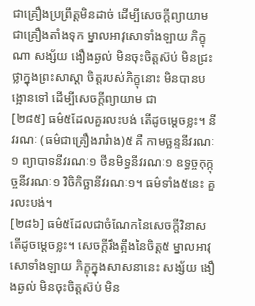ជាគ្រឿងប្រព្រឹត្តមិនដាច់ ដើម្បីសេចក្តីព្យាយាម ជាគ្រឿងតាំងទុក ម្នាលអាវុសោទាំងឡាយ ភិក្ខុណា សង្ស័យ ងឿងឆ្ងល់ មិនចុះចិត្តស៊ប់ មិនជ្រះថ្លាក្នុងព្រះសាស្តា ចិត្តរបស់ភិក្ខុនោះ មិនបានបង្អោនទៅ ដើម្បីសេចក្តីព្យាយាម ជា
[២៨៥] ធម៌៥ដែលគួរលះបង់ តើដូចម្តេចខ្លះ។ នីវរណៈ (ធម៌ជាគ្រឿងរារំាង)៥ គឺ កាមច្ឆន្ទនីវរណៈ១ ព្យាបាទនីវរណៈ១ ថីនមិទ្ធនីវរណៈ១ ឧទ្ធច្ចកុក្កុច្ចនីវរណៈ១ វិចិកិច្ឆានីវរណៈ១។ ធម៌ទាំង៥នេះ គួរលះបង់។
[២៨៦] ធម៌៥ដែលជាចំណែកនៃសេចក្តីវិនាស តើដូចម្តេចខ្លះ។ សេចក្តីរឹងត្អឹងនៃចិត្ត៥ ម្នាលអាវុសោទាំងឡាយ ភិក្ខុក្នុងសាសនានេះ សង្ស័យ ងឿងឆ្ងល់ មិនចុះចិត្តស៊ប់ មិន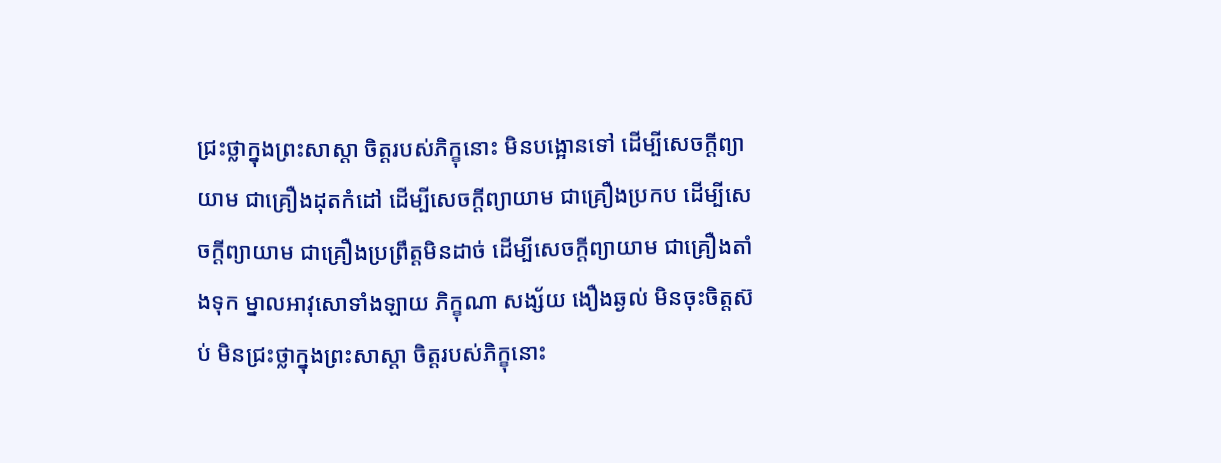ជ្រះថ្លាក្នុងព្រះសាស្តា ចិត្តរបស់ភិក្ខុនោះ មិនបង្អោនទៅ ដើម្បីសេចក្តីព្យាយាម ជាគ្រឿងដុតកំដៅ ដើម្បីសេចក្តីព្យាយាម ជាគ្រឿងប្រកប ដើម្បីសេចក្តីព្យាយាម ជាគ្រឿងប្រព្រឹត្តមិនដាច់ ដើម្បីសេចក្តីព្យាយាម ជាគ្រឿងតាំងទុក ម្នាលអាវុសោទាំងឡាយ ភិក្ខុណា សង្ស័យ ងឿងឆ្ងល់ មិនចុះចិត្តស៊ប់ មិនជ្រះថ្លាក្នុងព្រះសាស្តា ចិត្តរបស់ភិក្ខុនោះ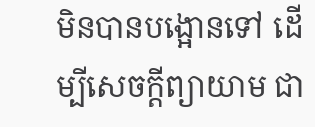មិនបានបង្អោនទៅ ដើម្បីសេចក្តីព្យាយាម ជា